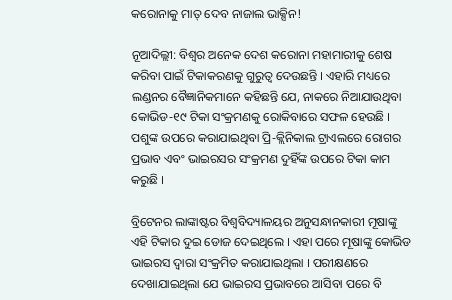କରୋନାକୁ ମାତ୍ ଦେବ ନାଜାଲ ଭାକ୍ସିନ!

ନୂଆଦିଲ୍ଲୀ: ବିଶ୍ୱର ଅନେକ ଦେଶ କରୋନା ମହାମାରୀକୁ ଶେଷ କରିବା ପାଇଁ ଟିକାକରଣକୁ ଗୁରୁତ୍ୱ ଦେଉଛନ୍ତି । ଏହାରି ମଧ୍ୟରେ ଲଣ୍ଡନର ବୈଜ୍ଞାନିକମାନେ କହିଛନ୍ତି ଯେ, ନାକରେ ନିଆଯାଉଥିବା କୋଭିଡ-୧୯ ଟିକା ସଂକ୍ରମଣକୁ ରୋକିବାରେ ସଫଳ ହେଉଛି । ପଶୁଙ୍କ ଉପରେ କରାଯାଇଥିବା ପ୍ରି-କ୍ଲିନିକାଲ ଟ୍ରାଏଲରେ ରୋଗର ପ୍ରଭାବ ଏବଂ ଭାଇରସର ସଂକ୍ରମଣ ଦୁହିଁଙ୍କ ଉପରେ ଟିକା କାମ କରୁଛି ।

ବ୍ରିଟେନର ଲାଙ୍କାଷ୍ଟର ବିଶ୍ୱବିଦ୍ୟାଳୟର ଅନୁସନ୍ଧାନକାରୀ ମୂଷାଙ୍କୁ ଏହି ଟିକାର ଦୁଇ ଡୋଜ ଦେଇଥିଲେ । ଏହା ପରେ ମୂଷାଙ୍କୁ କୋଭିଡ ଭାଇରସ ଦ୍ୱାରା ସଂକ୍ରମିତ କରାଯାଇଥିଲା । ପରୀକ୍ଷଣରେ ଦେଖାଯାଇଥିଲା ଯେ ଭାଇରସ ପ୍ରଭାବରେ ଆସିବା ପରେ ବି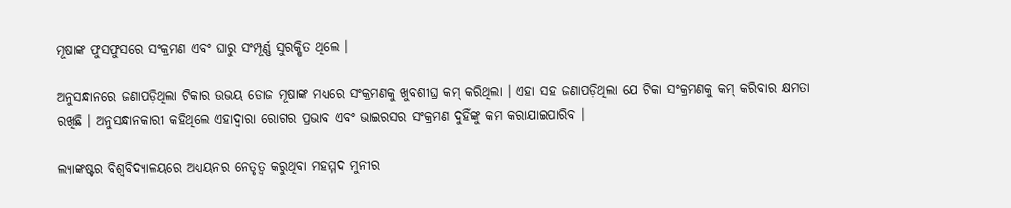ମୂଷାଙ୍କ ଫୁସଫୁସରେ ସଂକ୍ରମଣ ଏବଂ ଘାରୁ ସଂମ୍ପୂର୍ଣ୍ଣ ସୁରକ୍ଷିତ ଥିଲେ ।

ଅନୁସନ୍ଧାନରେ ଜଣାପଡ଼ିଥିଲା ଟିକାର ଉଭୟ ଡୋଜ ମୂଷାଙ୍କ ମଧ୍ୟରେ ସଂକ୍ରମଣକୁ ଖୁବଶୀଘ୍ର କମ୍ କରିଥିଲା । ଏହା ସହ ଜଣାପଡ଼ିଥିଲା ଯେ ଟିକା ସଂକ୍ରମଣକୁ କମ୍ କରିବାର କ୍ଷମତା ରଖିଛି । ଅନୁସନ୍ଧାନକାରୀ କହିଥିଲେ ଏହାଦ୍ୱାରା ରୋଗର ପ୍ରଭାବ ଏବଂ ଭାଇରସର ସଂକ୍ରମଣ ଦୁହିଁଙ୍କୁ କମ କରାଯାଇପାରିବ ।

ଲ୍ୟାଙ୍କଷ୍ଟର ବିଶ୍ୱବିଦ୍ୟାଳୟରେ ଅଧ୍ୟୟନର ନେତୃତ୍ୱ କରୁଥିବା ମହମ୍ମଦ ମୁନୀର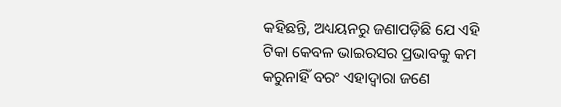କହିଛନ୍ତି, ଅଧ୍ୟୟନରୁ ଜଣାପଡ଼ିଛି ଯେ ଏହି ଟିକା କେବଳ ଭାଇରସର ପ୍ରଭାବକୁ କମ କରୁନାହିଁ ବରଂ ଏହାଦ୍ୱାରା ଜଣେ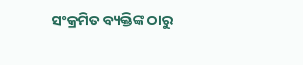ସଂକ୍ରମିତ ବ୍ୟକ୍ତିଙ୍କ ଠାରୁ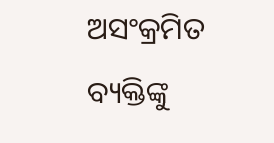ଅସଂକ୍ରମିତ ବ୍ୟକ୍ତିଙ୍କୁ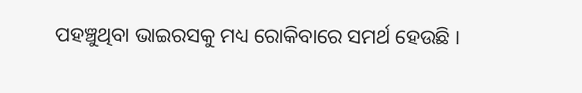ପହଞ୍ଚୁଥିବା ଭାଇରସକୁ ମଧ୍ୟ ରୋକିବାରେ ସମର୍ଥ ହେଉଛି ।